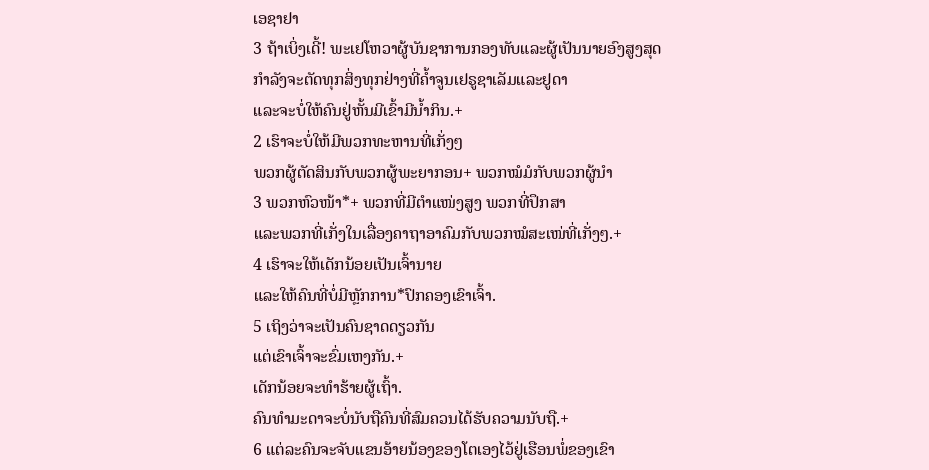ເອຊາຢາ
3 ຖ້າເບິ່ງເດີ້! ພະເຢໂຫວາຜູ້ບັນຊາການກອງທັບແລະຜູ້ເປັນນາຍອົງສູງສຸດ
ກຳລັງຈະຕັດທຸກສິ່ງທຸກຢ່າງທີ່ຄ້ຳຈູນເຢຣູຊາເລັມແລະຢູດາ
ແລະຈະບໍ່ໃຫ້ຄົນຢູ່ຫັ້ນມີເຂົ້າມີນ້ຳກິນ.+
2 ເຮົາຈະບໍ່ໃຫ້ມີພວກທະຫານທີ່ເກັ່ງໆ
ພວກຜູ້ຕັດສິນກັບພວກຜູ້ພະຍາກອນ+ ພວກໝໍມໍກັບພວກຜູ້ນຳ
3 ພວກຫົວໜ້າ*+ ພວກທີ່ມີຕຳແໜ່ງສູງ ພວກທີ່ປຶກສາ
ແລະພວກທີ່ເກັ່ງໃນເລື່ອງຄາຖາອາຄົມກັບພວກໝໍສະເໜ່ທີ່ເກັ່ງໆ.+
4 ເຮົາຈະໃຫ້ເດັກນ້ອຍເປັນເຈົ້ານາຍ
ແລະໃຫ້ຄົນທີ່ບໍ່ມີຫຼັກການ*ປົກຄອງເຂົາເຈົ້າ.
5 ເຖິງວ່າຈະເປັນຄົນຊາດດຽວກັນ
ແຕ່ເຂົາເຈົ້າຈະຂົ່ມເຫງກັນ.+
ເດັກນ້ອຍຈະທຳຮ້າຍຜູ້ເຖົ້າ.
ຄົນທຳມະດາຈະບໍ່ນັບຖືຄົນທີ່ສົມຄວນໄດ້ຮັບຄວາມນັບຖື.+
6 ແຕ່ລະຄົນຈະຈັບແຂນອ້າຍນ້ອງຂອງໂຕເອງໄວ້ຢູ່ເຮືອນພໍ່ຂອງເຂົາ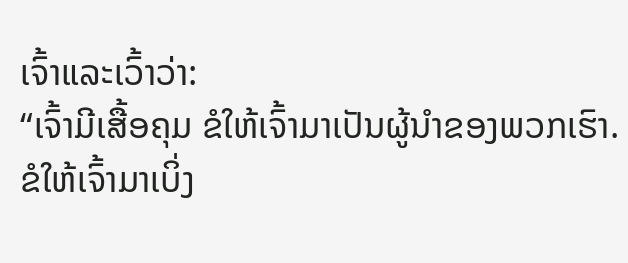ເຈົ້າແລະເວົ້າວ່າ:
“ເຈົ້າມີເສື້ອຄຸມ ຂໍໃຫ້ເຈົ້າມາເປັນຜູ້ນຳຂອງພວກເຮົາ.
ຂໍໃຫ້ເຈົ້າມາເບິ່ງ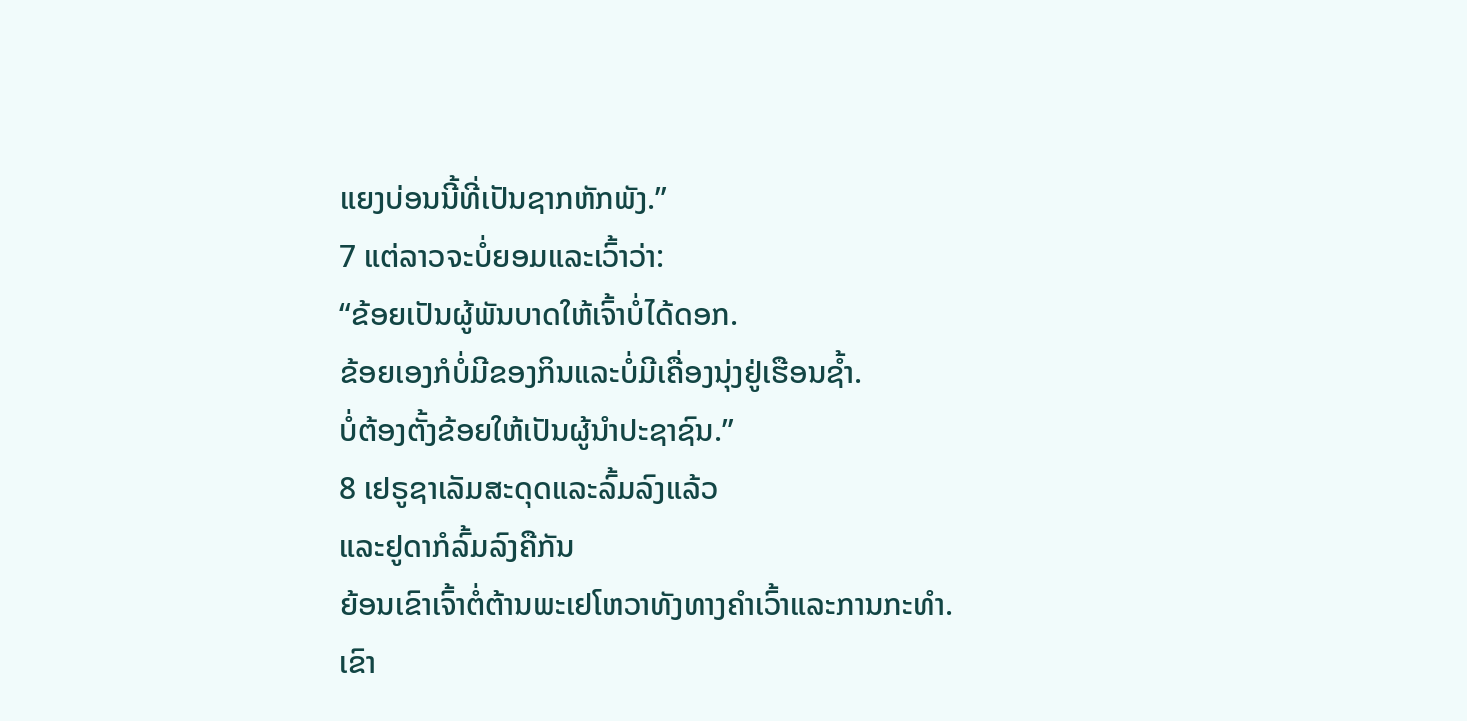ແຍງບ່ອນນີ້ທີ່ເປັນຊາກຫັກພັງ.”
7 ແຕ່ລາວຈະບໍ່ຍອມແລະເວົ້າວ່າ:
“ຂ້ອຍເປັນຜູ້ພັນບາດໃຫ້ເຈົ້າບໍ່ໄດ້ດອກ.
ຂ້ອຍເອງກໍບໍ່ມີຂອງກິນແລະບໍ່ມີເຄື່ອງນຸ່ງຢູ່ເຮືອນຊ້ຳ.
ບໍ່ຕ້ອງຕັ້ງຂ້ອຍໃຫ້ເປັນຜູ້ນຳປະຊາຊົນ.”
8 ເຢຣູຊາເລັມສະດຸດແລະລົ້ມລົງແລ້ວ
ແລະຢູດາກໍລົ້ມລົງຄືກັນ
ຍ້ອນເຂົາເຈົ້າຕໍ່ຕ້ານພະເຢໂຫວາທັງທາງຄຳເວົ້າແລະການກະທຳ.
ເຂົາ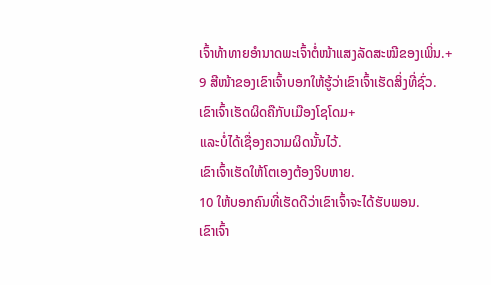ເຈົ້າທ້າທາຍອຳນາດພະເຈົ້າຕໍ່ໜ້າແສງລັດສະໝີຂອງເພິ່ນ.+
9 ສີໜ້າຂອງເຂົາເຈົ້າບອກໃຫ້ຮູ້ວ່າເຂົາເຈົ້າເຮັດສິ່ງທີ່ຊົ່ວ.
ເຂົາເຈົ້າເຮັດຜິດຄືກັບເມືອງໂຊໂດມ+
ແລະບໍ່ໄດ້ເຊື່ອງຄວາມຜິດນັ້ນໄວ້.
ເຂົາເຈົ້າເຮັດໃຫ້ໂຕເອງຕ້ອງຈິບຫາຍ.
10 ໃຫ້ບອກຄົນທີ່ເຮັດດີວ່າເຂົາເຈົ້າຈະໄດ້ຮັບພອນ.
ເຂົາເຈົ້າ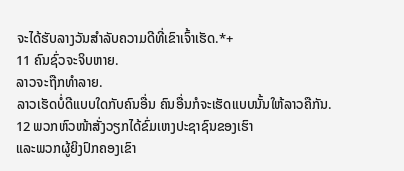ຈະໄດ້ຮັບລາງວັນສຳລັບຄວາມດີທີ່ເຂົາເຈົ້າເຮັດ.*+
11 ຄົນຊົ່ວຈະຈິບຫາຍ.
ລາວຈະຖືກທຳລາຍ.
ລາວເຮັດບໍ່ດີແບບໃດກັບຄົນອື່ນ ຄົນອື່ນກໍຈະເຮັດແບບນັ້ນໃຫ້ລາວຄືກັນ.
12 ພວກຫົວໜ້າສັ່ງວຽກໄດ້ຂົ່ມເຫງປະຊາຊົນຂອງເຮົາ
ແລະພວກຜູ້ຍິງປົກຄອງເຂົາ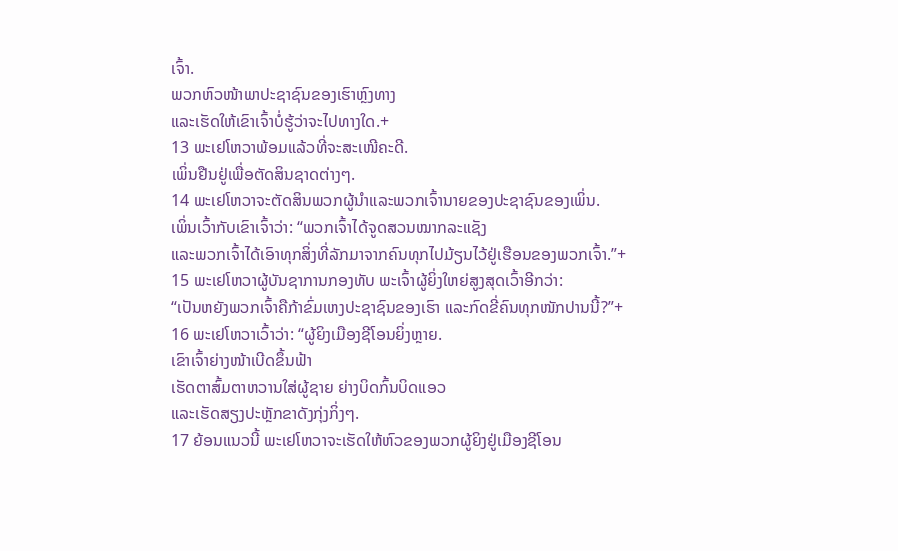ເຈົ້າ.
ພວກຫົວໜ້າພາປະຊາຊົນຂອງເຮົາຫຼົງທາງ
ແລະເຮັດໃຫ້ເຂົາເຈົ້າບໍ່ຮູ້ວ່າຈະໄປທາງໃດ.+
13 ພະເຢໂຫວາພ້ອມແລ້ວທີ່ຈະສະເໜີຄະດີ.
ເພິ່ນຢືນຢູ່ເພື່ອຕັດສິນຊາດຕ່າງໆ.
14 ພະເຢໂຫວາຈະຕັດສິນພວກຜູ້ນຳແລະພວກເຈົ້ານາຍຂອງປະຊາຊົນຂອງເພິ່ນ.
ເພິ່ນເວົ້າກັບເຂົາເຈົ້າວ່າ: “ພວກເຈົ້າໄດ້ຈູດສວນໝາກລະແຊັງ
ແລະພວກເຈົ້າໄດ້ເອົາທຸກສິ່ງທີ່ລັກມາຈາກຄົນທຸກໄປມ້ຽນໄວ້ຢູ່ເຮືອນຂອງພວກເຈົ້າ.”+
15 ພະເຢໂຫວາຜູ້ບັນຊາການກອງທັບ ພະເຈົ້າຜູ້ຍິ່ງໃຫຍ່ສູງສຸດເວົ້າອີກວ່າ:
“ເປັນຫຍັງພວກເຈົ້າຄືກ້າຂົ່ມເຫງປະຊາຊົນຂອງເຮົາ ແລະກົດຂີ່ຄົນທຸກໜັກປານນີ້?”+
16 ພະເຢໂຫວາເວົ້າວ່າ: “ຜູ້ຍິງເມືອງຊີໂອນຍິ່ງຫຼາຍ.
ເຂົາເຈົ້າຍ່າງໜ້າເບີດຂຶ້ນຟ້າ
ເຮັດຕາສົ້ມຕາຫວານໃສ່ຜູ້ຊາຍ ຍ່າງບິດກົ້ນບິດແອວ
ແລະເຮັດສຽງປະຫຼັກຂາດັງກຸ່ງກິ່ງໆ.
17 ຍ້ອນແນວນີ້ ພະເຢໂຫວາຈະເຮັດໃຫ້ຫົວຂອງພວກຜູ້ຍິງຢູ່ເມືອງຊີໂອນ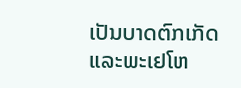ເປັນບາດຕົກເກັດ
ແລະພະເຢໂຫ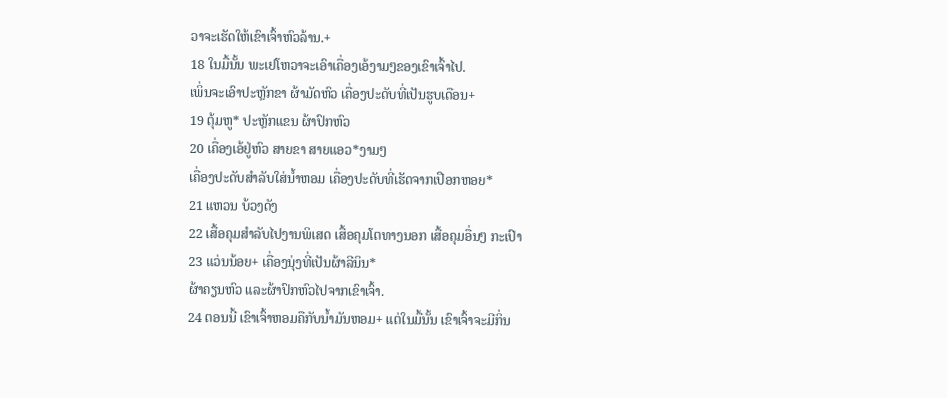ວາຈະເຮັດໃຫ້ເຂົາເຈົ້າຫົວລ້ານ.+
18 ໃນມື້ນັ້ນ ພະເຢໂຫວາຈະເອົາເຄື່ອງເອ້ງາມໆຂອງເຂົາເຈົ້າໄປ.
ເພິ່ນຈະເອົາປະຫຼັກຂາ ຜ້າມັດຫົວ ເຄື່ອງປະດັບທີ່ເປັນຮູບເດືອນ+
19 ຕຸ້ມຫູ* ປະຫຼັກແຂນ ຜ້າປົກຫົວ
20 ເຄື່ອງເອ້ຢູ່ຫົວ ສາຍຂາ ສາຍແອວ*ງາມໆ
ເຄື່ອງປະດັບສຳລັບໃສ່ນ້ຳຫອມ ເຄື່ອງປະດັບທີ່ເຮັດຈາກເປືອກຫອຍ*
21 ແຫວນ ບ້ວງດັງ
22 ເສື້ອຄຸມສຳລັບໄປງານພິເສດ ເສື້ອຄຸມໂຕທາງນອກ ເສື້ອຄຸມອື່ນໆ ກະເປົາ
23 ແວ່ນນ້ອຍ+ ເຄື່ອງນຸ່ງທີ່ເປັນຜ້າລີນິນ*
ຜ້າຄຽນຫົວ ແລະຜ້າປົກຫົວໄປຈາກເຂົາເຈົ້າ.
24 ຕອນນີ້ ເຂົາເຈົ້າຫອມຄືກັບນ້ຳມັນຫອມ+ ແຕ່ໃນມື້ນັ້ນ ເຂົາເຈົ້າຈະມີກິ່ນ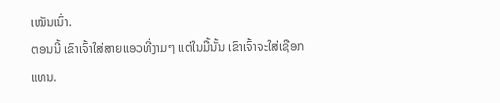ເໝັນເນົ່າ.
ຕອນນີ້ ເຂົາເຈົ້າໃສ່ສາຍແອວທີ່ງາມໆ ແຕ່ໃນມື້ນັ້ນ ເຂົາເຈົ້າຈະໃສ່ເຊືອກແທນ.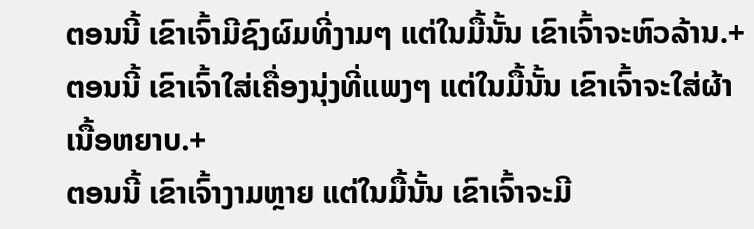ຕອນນີ້ ເຂົາເຈົ້າມີຊົງຜົມທີ່ງາມໆ ແຕ່ໃນມື້ນັ້ນ ເຂົາເຈົ້າຈະຫົວລ້ານ.+
ຕອນນີ້ ເຂົາເຈົ້າໃສ່ເຄື່ອງນຸ່ງທີ່ແພງໆ ແຕ່ໃນມື້ນັ້ນ ເຂົາເຈົ້າຈະໃສ່ຜ້າເນື້ອຫຍາບ.+
ຕອນນີ້ ເຂົາເຈົ້າງາມຫຼາຍ ແຕ່ໃນມື້ນັ້ນ ເຂົາເຈົ້າຈະມີ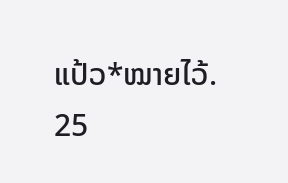ແປ້ວ*ໝາຍໄວ້.
25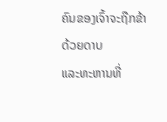ຄົນຂອງເຈົ້າຈະຖືກຂ້າດ້ວຍດາບ
ແລະທະຫານທີ່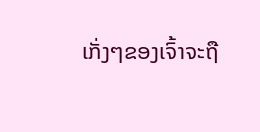ເກັ່ງໆຂອງເຈົ້າຈະຖື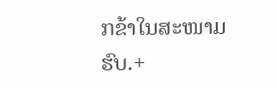ກຂ້າໃນສະໜາມຮົບ.+